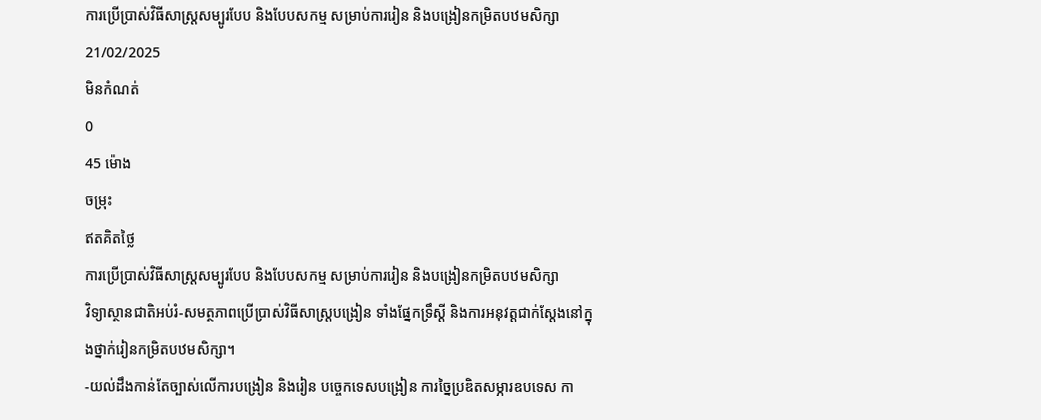ការប្រើប្រាស់វិធីសាស្រ្តសម្បូរបែប និងបែបសកម្ម សម្រាប់ការរៀន និងបង្រៀនកម្រិតបឋមសិក្សា
21/02/2025
មិនកំណត់
0
45 ម៉ោង
ចម្រុះ
ឥតគិតថ្លៃ
ការប្រើប្រាស់វិធីសាស្រ្តសម្បូរបែប និងបែបសកម្ម សម្រាប់ការរៀន និងបង្រៀនកម្រិតបឋមសិក្សា
វិទ្យាស្ថានជាតិអប់រំ-សមត្ថភាពប្រើប្រាស់វិធីសាស្ត្របង្រៀន ទាំងផ្នែកទ្រឹស្តី និងការអនុវត្តជាក់ស្តែងនៅក្នុងថ្នាក់រៀនកម្រិតបឋមសិក្សា។
-យល់ដឹងកាន់តែច្បាស់លើការបង្រៀន និងរៀន បច្ចេកទេសបង្រៀន ការច្នៃប្រឌិតសម្ភារឧបទេស កា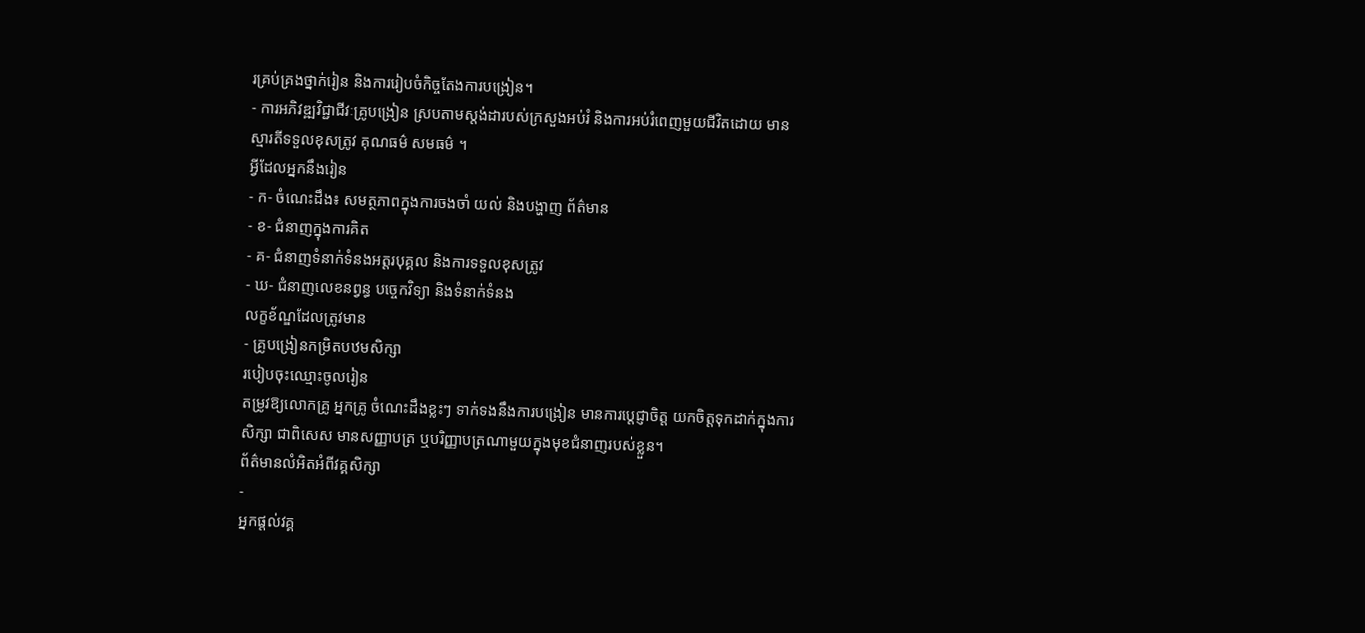រគ្រប់គ្រងថ្នាក់រៀន និងការរៀបចំកិច្ចតែងការបង្រៀន។
- ការអភិវឌ្ឍវិជ្ជាជីវៈគ្រូបង្រៀន ស្របតាមស្តង់ដារបស់ក្រសួងអប់រំ និងការអប់រំពេញមួយជីវិតដោយ មានស្មារតីទទួលខុសត្រូវ គុណធម៌ សមធម៌ ។
អ្វីដែលអ្នកនឹងរៀន
- ក- ចំណេះដឹង៖ សមត្ថភាពក្នុងការចងចាំ យល់ និងបង្ហាញ ព័ត៌មាន
- ខ- ជំនាញក្នុងការគិត
- គ- ជំនាញទំនាក់ទំនងអត្តរបុគ្គល និងការទទួលខុសត្រូវ
- ឃ- ជំនាញលេខនព្វន្ធ បច្ចេកវិទ្យា និងទំនាក់ទំនង
លក្ខខ័ណ្ឌដែលត្រូវមាន
- គ្រូបង្រៀនកម្រិតបឋមសិក្សា
របៀបចុះឈ្មោះចូលរៀន
តម្រូវឱ្យលោកគ្រូ អ្នកគ្រូ ចំណេះដឹងខ្លះៗ ទាក់ទងនឹងការបង្រៀន មានការប្តេជ្ញាចិត្ត យកចិត្តទុកដាក់ក្នុងការសិក្សា ជាពិសេស មានសញ្ញាបត្រ ឬបរិញ្ញាបត្រណាមួយក្នុងមុខជំនាញរបស់ខ្លួន។
ព័ត៌មានលំអិតអំពីវគ្គសិក្សា
-
អ្នកផ្តល់វគ្គ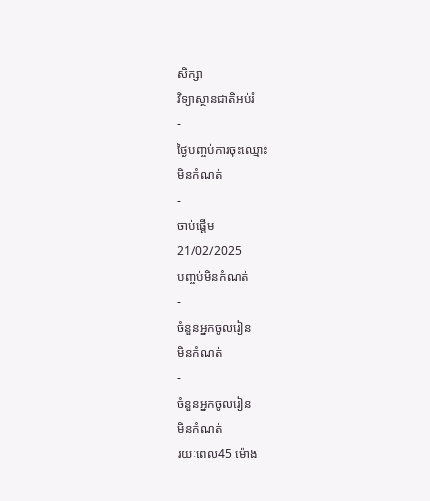សិក្សា
វិទ្យាស្ថានជាតិអប់រំ
-
ថ្ងៃបញ្ចប់ការចុះឈ្មោះ
មិនកំណត់
-
ចាប់ផ្តើម
21/02/2025
បញ្ចប់មិនកំណត់
-
ចំនួនអ្នកចូលរៀន
មិនកំណត់
-
ចំនួនអ្នកចូលរៀន
មិនកំណត់
រយៈពេល45 ម៉ោង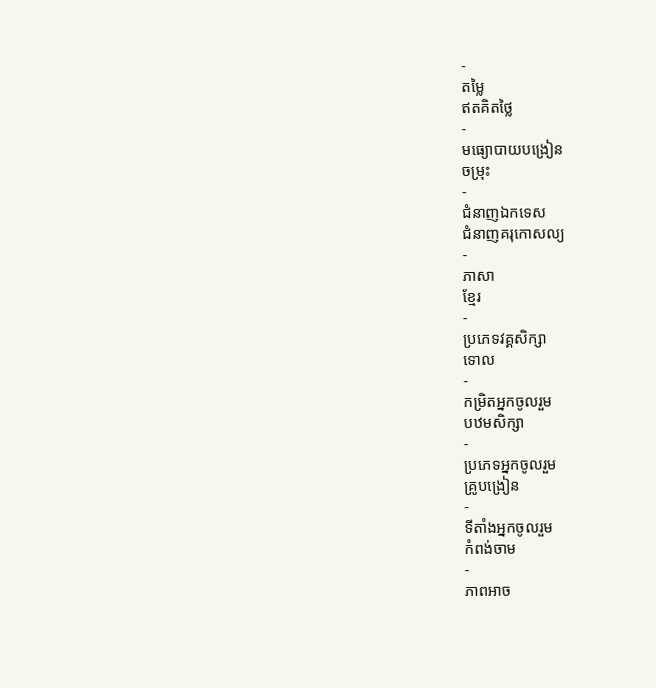-
តម្លៃ
ឥតគិតថ្លៃ
-
មធ្យោបាយបង្រៀន
ចម្រុះ
-
ជំនាញឯកទេស
ជំនាញគរុកោសល្យ
-
ភាសា
ខ្មែរ
-
ប្រភេទវគ្គសិក្សា
ទោល
-
កម្រិតអ្នកចូលរួម
បឋមសិក្សា
-
ប្រភេទអ្នកចូលរួម
គ្រូបង្រៀន
-
ទីតាំងអ្នកចូលរួម
កំពង់ចាម
-
ភាពអាច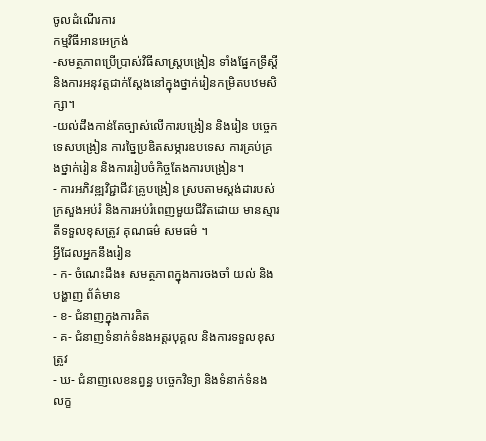ចូលដំណើរការ
កម្មវិធីអានអេក្រង់
-សមត្ថភាពប្រើប្រាស់វិធីសាស្ត្របង្រៀន ទាំងផ្នែកទ្រឹស្តី និងការអនុវត្តជាក់ស្តែងនៅក្នុងថ្នាក់រៀនកម្រិតបឋមសិក្សា។
-យល់ដឹងកាន់តែច្បាស់លើការបង្រៀន និងរៀន បច្ចេកទេសបង្រៀន ការច្នៃប្រឌិតសម្ភារឧបទេស ការគ្រប់គ្រងថ្នាក់រៀន និងការរៀបចំកិច្ចតែងការបង្រៀន។
- ការអភិវឌ្ឍវិជ្ជាជីវៈគ្រូបង្រៀន ស្របតាមស្តង់ដារបស់ក្រសួងអប់រំ និងការអប់រំពេញមួយជីវិតដោយ មានស្មារតីទទួលខុសត្រូវ គុណធម៌ សមធម៌ ។
អ្វីដែលអ្នកនឹងរៀន
- ក- ចំណេះដឹង៖ សមត្ថភាពក្នុងការចងចាំ យល់ និងបង្ហាញ ព័ត៌មាន
- ខ- ជំនាញក្នុងការគិត
- គ- ជំនាញទំនាក់ទំនងអត្តរបុគ្គល និងការទទួលខុសត្រូវ
- ឃ- ជំនាញលេខនព្វន្ធ បច្ចេកវិទ្យា និងទំនាក់ទំនង
លក្ខ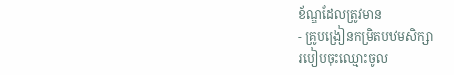ខ័ណ្ឌដែលត្រូវមាន
- គ្រូបង្រៀនកម្រិតបឋមសិក្សា
របៀបចុះឈ្មោះចូល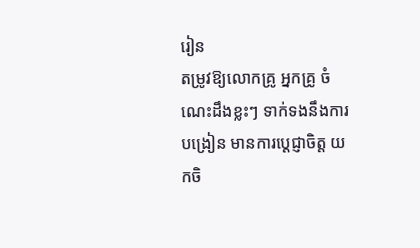រៀន
តម្រូវឱ្យលោកគ្រូ អ្នកគ្រូ ចំណេះដឹងខ្លះៗ ទាក់ទងនឹងការបង្រៀន មានការប្តេជ្ញាចិត្ត យកចិ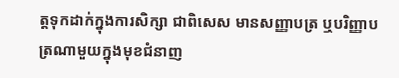ត្តទុកដាក់ក្នុងការសិក្សា ជាពិសេស មានសញ្ញាបត្រ ឬបរិញ្ញាបត្រណាមួយក្នុងមុខជំនាញ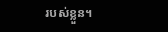របស់ខ្លួន។